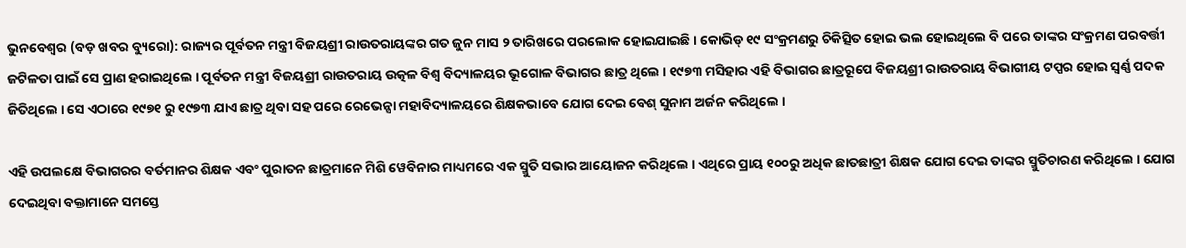ଭୁନବେଶ୍ଵର (ବଡ଼ ଖବର ବ୍ୟୁରୋ): ରାଜ୍ୟର ପୂର୍ବତନ ମନ୍ତ୍ରୀ ବିଜୟଶ୍ରୀ ରାଉତରାୟଙ୍କର ଗତ ଜୁନ ମାସ ୨ ତାରିଖରେ ପରଲୋକ ହୋଇଯାଇଛି । କୋଭିଡ୍ ୧୯ ସଂକ୍ରମଣରୁ ଚିକିତ୍ସିତ ହୋଇ ଭଲ ହୋଇଥିଲେ ବି ପରେ ତାଙ୍କର ସଂକ୍ରମଣ ପରବର୍ତ୍ତୀ ଜଟିଳତା ପାଇଁ ସେ ପ୍ରାଣ ହରାଇଥିଲେ । ପୂର୍ବତନ ମନ୍ତ୍ରୀ ବିଜୟଶ୍ରୀ ରାଉତରାୟ ଉତ୍କଳ ବିଶ୍ୱ ବିଦ୍ୟାଳୟର ଭୂଗୋଳ ବିଭାଗର ଛାତ୍ର ଥିଲେ । ୧୯୭୩ ମସିହାର ଏହି ବିଭାଗର ଛାତ୍ରରୂପେ ବିଜୟଶ୍ରୀ ରାଉତରାୟ ବିଭାଗୀୟ ଟପ୍ପର ହୋଇ ସ୍ୱର୍ଣ୍ଣ ପଦକ ଜିତିଥିଲେ । ସେ ଏଠାରେ ୧୯୭୧ ରୁ ୧୯୭୩ ଯାଏ ଛାତ୍ର ଥିବା ସହ ପରେ ରେଭେନ୍ସା ମହାବିଦ୍ୟାଳୟରେ ଶିକ୍ଷକଭାବେ ଯୋଗ ଦେଇ ବେଶ୍ ସୁନାମ ଅର୍ଜନ କରିଥିଲେ ।

ଏହି ଉପଲକ୍ଷେ ବିଭାଗରର ବର୍ତମାନର ଶିକ୍ଷକ ଏବଂ ପୁରାତନ ଛାତ୍ରମାନେ ମିଶି ୱେବିନାର ମାଧ୍ୟମରେ ଏକ ସ୍ମୁତି ସଭାର ଆୟୋଜନ କରିଥିଲେ । ଏଥିରେ ପ୍ରାୟ ୧୦୦ରୁ ଅଧିକ ଛାତଛାତ୍ରୀ ଶିକ୍ଷକ ଯୋଗ ଦେଇ ତାଙ୍କର ସ୍ମୁତିଚାରଣ କରିଥିଲେ । ଯୋଗ ଦେଇଥିବା ବକ୍ତାମାନେ ସମସ୍ତେ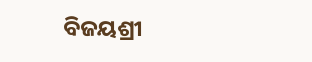ବିଜୟଶ୍ରୀ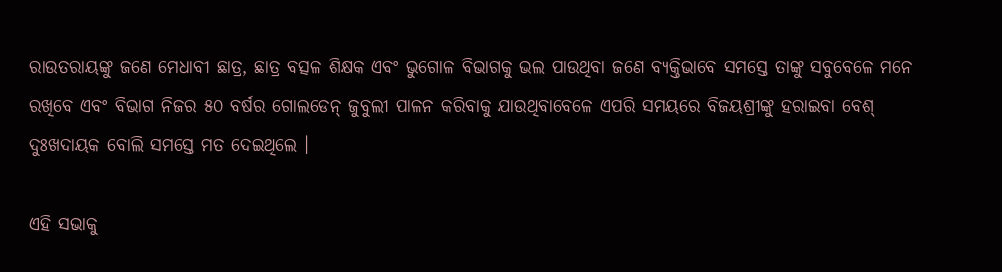ରାଉତରାୟଙ୍କୁ ଜଣେ ମେଧାବୀ ଛାତ୍ର, ଛାତ୍ର ବତ୍ସଳ ଶିକ୍ଷକ ଏବଂ ଭୁଗୋଳ ବିଭାଗକୁ ଭଲ ପାଉଥିବା ଜଣେ ବ୍ୟକ୍ତିଭାବେ ସମସ୍ତେ ତାଙ୍କୁ ସବୁବେଳେ ମନେ ରଖିବେ ଏବଂ ବିଭାଗ ନିଜର ୫୦ ବର୍ଷର ଗୋଲଡେନ୍ ଜୁବୁଲୀ ପାଳନ କରିବାକୁ ଯାଉଥିବାବେଳେ ଏପରି ସମୟରେ ବିଜୟଶ୍ରୀଙ୍କୁ ହରାଇବା ବେଶ୍ ଦୁଃଖଦାୟକ ବୋଲି ସମସ୍ତେ ମତ ଦେଇଥିଲେ ।

ଏହି ସଭାକୁ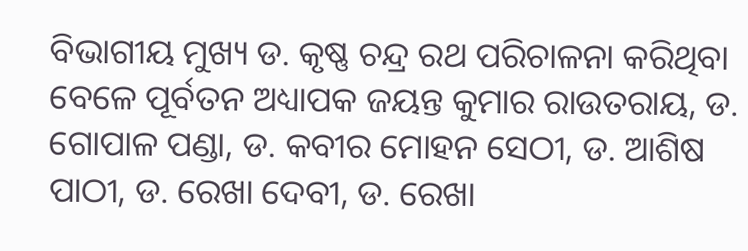ବିଭାଗୀୟ ମୁଖ୍ୟ ଡ. କୃଷ୍ଣ ଚନ୍ଦ୍ର ରଥ ପରିଚାଳନା କରିଥିବା ବେଳେ ପୂର୍ବତନ ଅଧ୍ୟାପକ ଜୟନ୍ତ କୁମାର ରାଉତରାୟ, ଡ. ଗୋପାଳ ପଣ୍ଡା, ଡ. କବୀର ମୋହନ ସେଠୀ, ଡ. ଆଶିଷ ପାଠୀ, ଡ. ରେଖା ଦେବୀ, ଡ. ରେଖା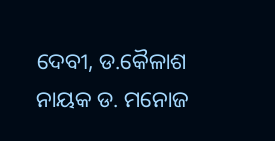ଦେବୀ, ଡ.କୈଳାଶ ନାୟକ ଡ. ମନୋଜ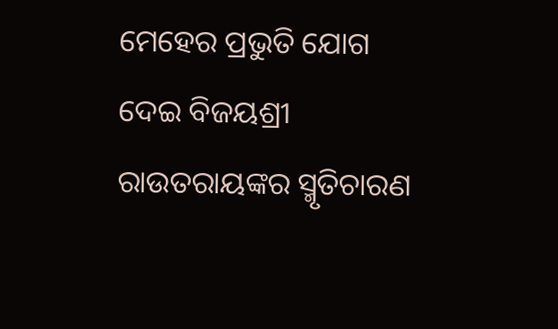ମେହେର ପ୍ରଭୁତି ଯୋଗ ଦେଇ ବିଜୟଶ୍ରୀ ରାଉତରାୟଙ୍କର ସ୍ମୃତିଚାରଣ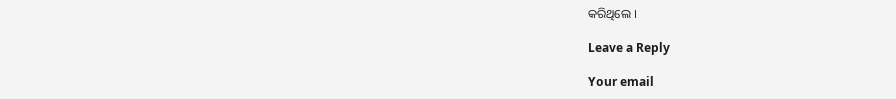କରିଥିଲେ ।

Leave a Reply

Your email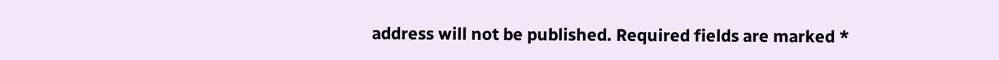address will not be published. Required fields are marked *